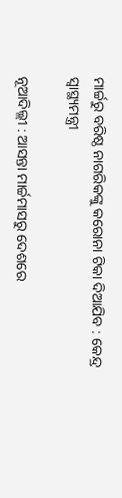ମାର୍ଚ୍ଚରୁ ବରିଷ୍ଠ ନାଗରିକଙ୍କୁ କରୋନା ଟିକା ଦିଆଯିବ : କେନ୍ଦ୍ର ସ୍ବାସ୍ଥ୍ୟମନ୍ତ୍ରୀ

ନୂଆଦିଲ୍ଲୀ : ଆସନ୍ତା ମାର୍ଚ୍ଚମାସରୁ ଦେଶରେ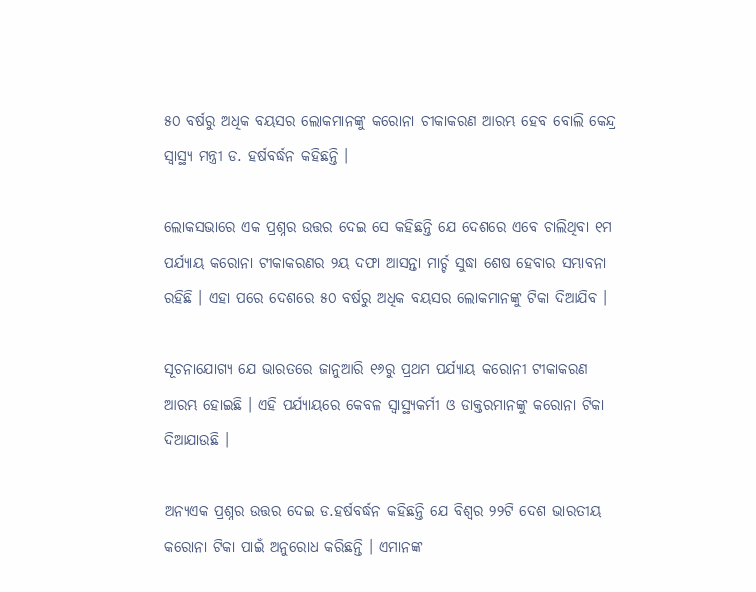୫୦ ବର୍ଷରୁ ଅଧିକ ବୟସର ଲୋକମାନଙ୍କୁ କରୋନା ଚୀକାକରଣ ଆରମ୍ଭ ହେବ ବୋଲି କେନ୍ଦ୍ର ସ୍ବାସ୍ଥ୍ୟ ମନ୍ତ୍ରୀ ଡ. ହର୍ଷବର୍ଦ୍ଧନ କହିଛନ୍ତି ।

ଲୋକସଭାରେ ଏକ ପ୍ରଶ୍ନର ଉତ୍ତର ଦେଇ ସେ କହିଛନ୍ତି ଯେ ଦେଶରେ ଏବେ ଚାଲିଥିବା ୧ମ ପର୍ଯ୍ୟାୟ କରୋନା ଟୀକାକରଣର ୨ୟ ଦଫା ଆସନ୍ତା ମାର୍ଚ୍ଚ ସୁଦ୍ଧା ଶେଷ ହେବାର ସମ୍ଭାବନା ରହିଛି । ଏହା ପରେ ଦେଶରେ ୫୦ ବର୍ଷରୁ ଅଧିକ ବୟସର ଲୋକମାନଙ୍କୁ ଟିକା ଦିଆଯିବ ।

ସୂଚନାଯୋଗ୍ୟ ଯେ ଭାରତରେ ଜାନୁଆରି ୧୬ରୁ ପ୍ରଥମ ପର୍ଯ୍ୟାୟ କରୋନୀ ଟୀକାକରଣ ଆରମ୍ଭ ହୋଇଛି । ଏହି ପର୍ଯ୍ୟାୟରେ କେବଳ ସ୍ବାସ୍ଥ୍ୟକର୍ମୀ ଓ ଡାକ୍ତରମାନଙ୍କୁ କରୋନା ଟିକା ଦିଆଯାଉଛି ।

ଅନ୍ୟଏକ ପ୍ରଶ୍ନର ଉତ୍ତର ଦେଇ ଡ.ହର୍ଷବର୍ଦ୍ଧନ କହିଛନ୍ତି ଯେ ବିଶ୍ବର ୨୨ଟି ଦେଶ ଭାରତୀୟ କରୋନା ଟିକା ପାଇଁ ଅନୁରୋଧ କରିଛନ୍ତି । ଏମାନଙ୍କ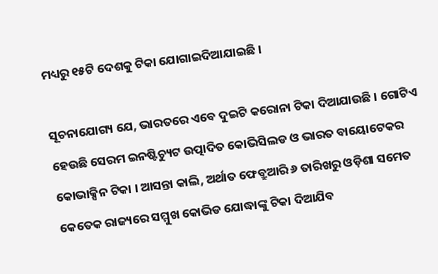ମଧ୍ୟରୁ ୧୫ଟି ଦେଶକୁ ଟିକା ଯୋଗାଇଦିଆଯାଇଛି ।

ସୂଚନାଯୋଗ୍ୟ ଯେ, ଭାରତରେ ଏବେ ଦୁଇଟି କରୋନା ଟିକା ଦିଆଯାଉଛି । ଗୋଟିଏ ହେଉଛି ସେରମ ଇନଷ୍ଟିଚ୍ୟୁଟ ଉତ୍ପାଦିତ କୋଭିସିଲଡ ଓ ଭାରତ ବାୟୋଟେକର କୋଭାକ୍ସିନ ଟିକା । ଆସନ୍ତା କାଲି, ଅର୍ଥାତ ଫେବ୍ରୁଆରି ୬ ତାରିଖରୁ ଓଡ଼ିଶା ସମେତ କେତେକ ରାଜ୍ୟରେ ସମ୍ମୁଖ କୋଭିଡ ଯୋଦ୍ଧାଙ୍କୁ ଟିକା ଦିଆଯିବ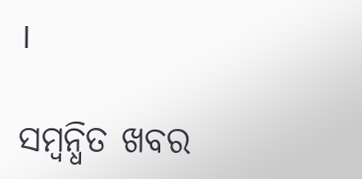।

ସମ୍ବନ୍ଧିତ ଖବର